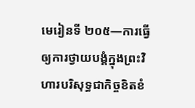មេរៀនទី ២០៥—ការធ្វើឲ្យការថ្វាយបង្គំក្នុងព្រះវិហារបរិសុទ្ធជាកិច្ចខិតខំ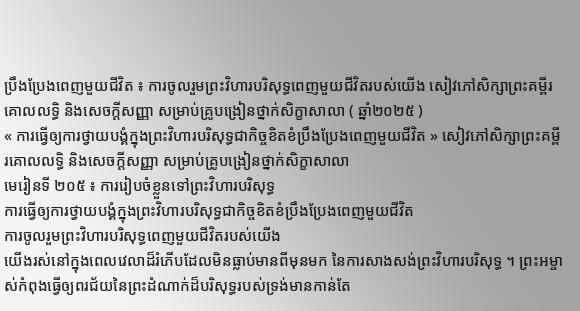ប្រឹងប្រែងពេញមួយជីវិត ៖ ការចូលរួមព្រះវិហារបរិសុទ្ធពេញមួយជីវិតរបស់យើង សៀវភៅសិក្សាព្រះគម្ពីរគោលលទ្ធិ និងសេចក្ដីសញ្ញា សម្រាប់គ្រូបង្រៀនថ្នាក់សិក្ខាសាលា ( ឆ្នាំ២០២៥ )
« ការធ្វើឲ្យការថ្វាយបង្គំក្នុងព្រះវិហារបរិសុទ្ធជាកិច្ចខិតខំប្រឹងប្រែងពេញមួយជីវិត » សៀវភៅសិក្សាព្រះគម្ពីរគោលលទ្ធិ និងសេចក្ដីសញ្ញា សម្រាប់គ្រូបង្រៀនថ្នាក់សិក្ខាសាលា
មេរៀនទី ២០៥ ៖ ការរៀបចំខ្លួនទៅព្រះវិហារបរិសុទ្ធ
ការធ្វើឲ្យការថ្វាយបង្គំក្នុងព្រះវិហារបរិសុទ្ធជាកិច្ចខិតខំប្រឹងប្រែងពេញមួយជីវិត
ការចូលរួមព្រះវិហារបរិសុទ្ធពេញមួយជីវិតរបស់យើង
យើងរស់នៅក្នុងពេលវេលាដ៏រំភើបដែលមិនធ្លាប់មានពីមុនមក នៃការសាងសង់ព្រះវិហារបរិសុទ្ធ ។ ព្រះអម្ចាស់កំពុងធ្វើឲ្យពរជ័យនៃព្រះដំណាក់ដ៏បរិសុទ្ធរបស់ទ្រង់មានកាន់តែ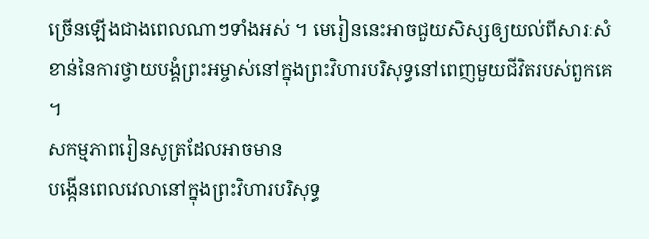ច្រើនឡើងជាងពេលណាៗទាំងអស់ ។ មេរៀននេះអាចជួយសិស្សឲ្យយល់ពីសារៈសំខាន់នៃការថ្វាយបង្គំព្រះអម្ចាស់នៅក្នុងព្រះវិហារបរិសុទ្ធនៅពេញមួយជីវិតរបស់ពួកគេ ។
សកម្មភាពរៀនសូត្រដែលអាចមាន
បង្កើនពេលវេលានៅក្នុងព្រះវិហារបរិសុទ្ធ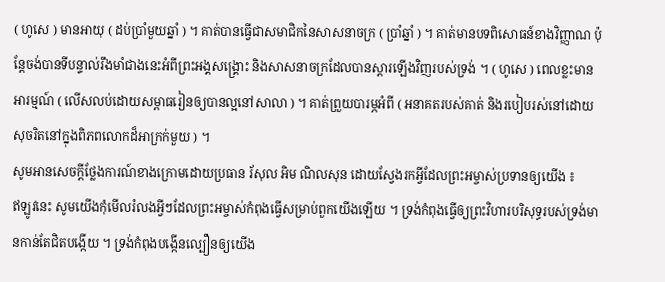( ហូសេ ) មានអាយុ ( ដប់ប្រាំមួយឆ្នាំ ) ។ គាត់បានធ្វើជាសមាជិកនៃសាសនាចក្រ ( ប្រាំឆ្នាំ ) ។ គាត់មានបទពិសោធន៍ខាងវិញ្ញាណ ប៉ុន្តែចង់បានទីបន្ទាល់រឹងមាំជាងនេះអំពីព្រះអង្គសង្គ្រោះ និងសាសនាចក្រដែលបានស្ដារឡើងវិញរបស់ទ្រង់ ។ ( ហូសេ ) ពេលខ្លះមានអារម្មណ៍ ( លើសលប់ដោយសម្ពាធរៀនឲ្យបានល្អនៅសាលា ) ។ គាត់ព្រួយបារម្ភអំពី ( អនាគតរបស់គាត់ និងរបៀបរស់នៅដោយសុចរិតនៅក្នុងពិភពលោកដ៏អាក្រក់មួយ ) ។
សូមអានសេចក្តីថ្លែងការណ៍ខាងក្រោមដោយប្រធាន រ័សុល អិម ណិលសុន ដោយស្វែងរកអ្វីដែលព្រះអម្ចាស់ប្រទានឲ្យយើង ៖
ឥឡូវនេះ សូមយើងកុំមើលរំលងអ្វីៗដែលព្រះអម្ចាស់កំពុងធ្វើសម្រាប់ពួកយើងឡើយ ។ ទ្រង់កំពុងធ្វើឲ្យព្រះវិហារបរិសុទ្ធរបស់ទ្រង់មានកាន់តែជិតបង្កើយ ។ ទ្រង់កំពុងបង្កើនល្បឿនឲ្យយើង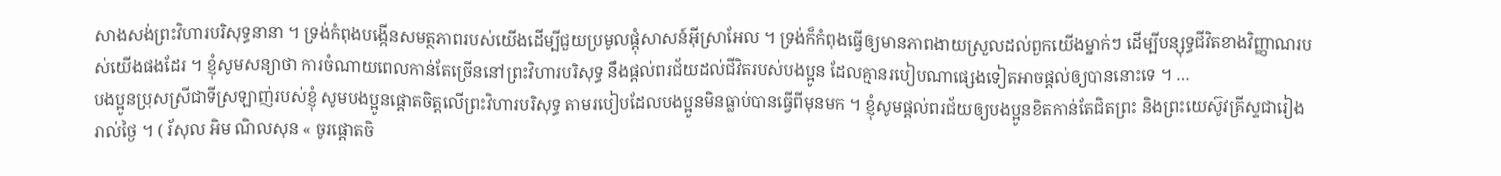សាងសង់ព្រះវិហារបរិសុទ្ធនានា ។ ទ្រង់កំពុងបង្កើនសមត្ថភាពរបស់យើងដើម្បីជួយប្រមូលផ្ដុំសាសន៍អ៊ីស្រាអែល ។ ទ្រង់ក៏កំពុងធ្វើឲ្យមានភាពងាយស្រួលដល់ពួកយើងម្នាក់ៗ ដើម្បីបន្សុទ្ធជីវិតខាងវិញ្ញាណរបស់យើងផងដែរ ។ ខ្ញុំសូមសន្យាថា ការចំណាយពេលកាន់តែច្រើននៅព្រះវិហារបរិសុទ្ធ នឹងផ្តល់ពរជ័យដល់ជីវិតរបស់បងប្អូន ដែលគ្មានរបៀបណាផ្សេងទៀតអាចផ្តល់ឲ្យបាននោះទេ ។ …
បងប្អូនប្រុសស្រីជាទីស្រឡាញ់របស់ខ្ញុំ សូមបងប្អូនផ្តោតចិត្តលើព្រះវិហារបរិសុទ្ធ តាមរបៀបដែលបងប្អូនមិនធ្លាប់បានធ្វើពីមុនមក ។ ខ្ញុំសូមផ្តល់ពរជ័យឲ្យបងប្អូនខិតកាន់តែជិតព្រះ និងព្រះយេស៊ូវគ្រីស្ទជារៀងរាល់ថ្ងៃ ។ ( រ័សុល អិម ណិលសុន « ចូរផ្តោតចិ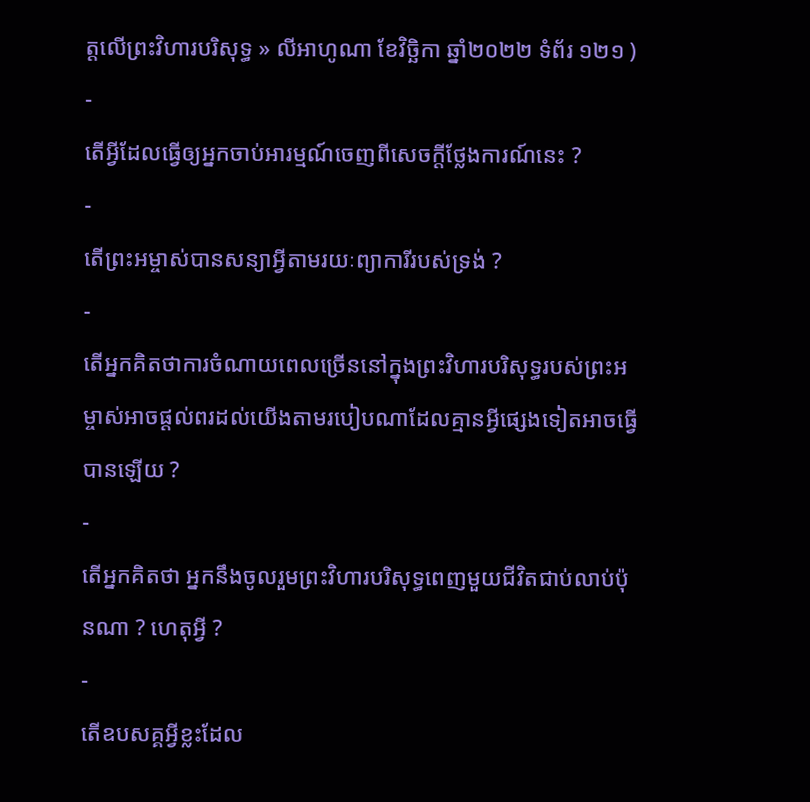ត្តលើព្រះវិហារបរិសុទ្ធ » លីអាហូណា ខែវិច្ឆិកា ឆ្នាំ២០២២ ទំព័រ ១២១ )
-
តើអ្វីដែលធ្វើឲ្យអ្នកចាប់អារម្មណ៍ចេញពីសេចក្តីថ្លែងការណ៍នេះ ?
-
តើព្រះអម្ចាស់បានសន្យាអ្វីតាមរយៈព្យាការីរបស់ទ្រង់ ?
-
តើអ្នកគិតថាការចំណាយពេលច្រើននៅក្នុងព្រះវិហារបរិសុទ្ធរបស់ព្រះអម្ចាស់អាចផ្ដល់ពរដល់យើងតាមរបៀបណាដែលគ្មានអ្វីផ្សេងទៀតអាចធ្វើបានឡើយ ?
-
តើអ្នកគិតថា អ្នកនឹងចូលរួមព្រះវិហារបរិសុទ្ធពេញមួយជីវិតជាប់លាប់ប៉ុនណា ? ហេតុអ្វី ?
-
តើឧបសគ្គអ្វីខ្លះដែល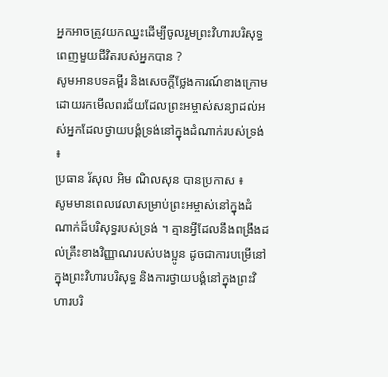អ្នកអាចត្រូវយកឈ្នះដើម្បីចូលរួមព្រះវិហារបរិសុទ្ធពេញមួយជីវិតរបស់អ្នកបាន ?
សូមអានបទគម្ពីរ និងសេចក្ដីថ្លែងការណ៍ខាងក្រោម ដោយរកមើលពរជ័យដែលព្រះអម្ចាស់សន្យាដល់អស់អ្នកដែលថ្វាយបង្គំទ្រង់នៅក្នុងដំណាក់របស់ទ្រង់ ៖
ប្រធាន រ័សុល អិម ណិលសុន បានប្រកាស ៖
សូមមានពេលវេលាសម្រាប់ព្រះអម្ចាស់នៅក្នុងដំណាក់ដ៏បរិសុទ្ធរបស់ទ្រង់ ។ គ្មានអ្វីដែលនឹងពង្រឹងដល់គ្រឹះខាងវិញ្ញាណរបស់បងប្អូន ដូចជាការបម្រើនៅក្នុងព្រះវិហារបរិសុទ្ធ និងការថ្វាយបង្គំនៅក្នុងព្រះវិហារបរិ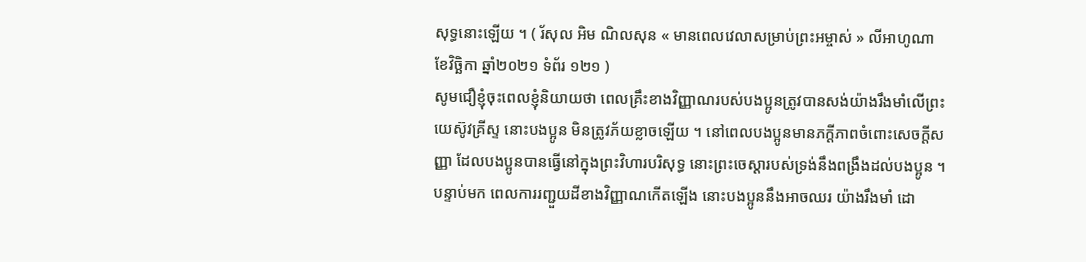សុទ្ធនោះឡើយ ។ ( រ័សុល អិម ណិលសុន « មានពេលវេលាសម្រាប់ព្រះអម្ចាស់ » លីអាហូណា ខែវិច្ឆិកា ឆ្នាំ២០២១ ទំព័រ ១២១ )
សូមជឿខ្ញុំចុះពេលខ្ញុំនិយាយថា ពេលគ្រឹះខាងវិញ្ញាណរបស់បងប្អូនត្រូវបានសង់យ៉ាងរឹងមាំលើព្រះយេស៊ូវគ្រីស្ទ នោះបងប្អូន មិនត្រូវភ័យខ្លាចឡើយ ។ នៅពេលបងប្អូនមានភក្ដីភាពចំពោះសេចក្ដីសញ្ញា ដែលបងប្អូនបានធ្វើនៅក្នុងព្រះវិហារបរិសុទ្ធ នោះព្រះចេស្ដារបស់ទ្រង់នឹងពង្រឹងដល់បងប្អូន ។ បន្ទាប់មក ពេលការរញ្ជួយដីខាងវិញ្ញាណកើតឡើង នោះបងប្អូននឹងអាចឈរ យ៉ាងរឹងមាំ ដោ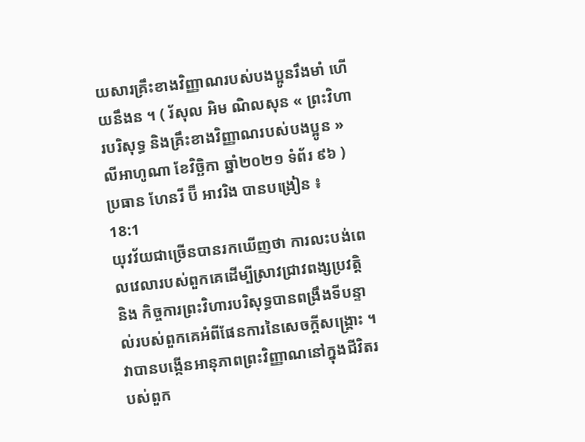យសារគ្រឹះខាងវិញ្ញាណរបស់បងប្អូនរឹងមាំ ហើយនឹងន ។ ( រ័សុល អិម ណិលសុន « ព្រះវិហារបរិសុទ្ធ និងគ្រឹះខាងវិញ្ញាណរបស់បងប្អូន » លីអាហូណា ខែវិច្ឆិកា ឆ្នាំ២០២១ ទំព័រ ៩៦ )
ប្រធាន ហែនរី ប៊ី អាវរិង បានបង្រៀន ៖
18:1
យុវវ័យជាច្រើនបានរកឃើញថា ការលះបង់ពេលវេលារបស់ពួកគេដើម្បីស្រាវជ្រាវពង្សប្រវត្តិ និង កិច្ចការព្រះវិហារបរិសុទ្ធបានពង្រឹងទីបន្ទាល់របស់ពួកគេអំពីផែនការនៃសេចក្ដីសង្គ្រោះ ។ វាបានបង្កើនអានុភាពព្រះវិញ្ញាណនៅក្នុងជីវិតរបស់ពួក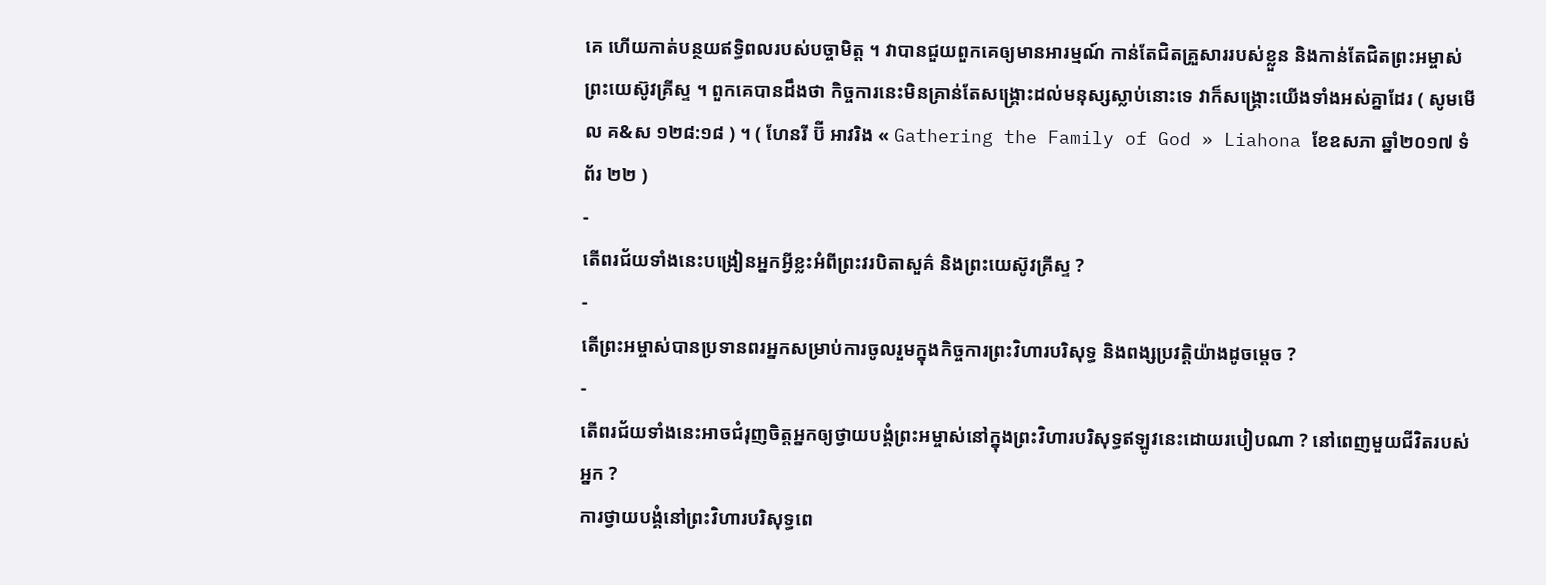គេ ហើយកាត់បន្ថយឥទ្ធិពលរបស់បច្ចាមិត្ត ។ វាបានជួយពួកគេឲ្យមានអារម្មណ៍ កាន់តែជិតគ្រួសាររបស់ខ្លួន និងកាន់តែជិតព្រះអម្ចាស់ ព្រះយេស៊ូវគ្រីស្ទ ។ ពួកគេបានដឹងថា កិច្ចការនេះមិនគ្រាន់តែសង្គ្រោះដល់មនុស្សស្លាប់នោះទេ វាក៏សង្គ្រោះយើងទាំងអស់គ្នាដែរ ( សូមមើល គ&ស ១២៨:១៨ ) ។ ( ហែនរី ប៊ី អាវរិង « Gathering the Family of God » Liahona ខែឧសភា ឆ្នាំ២០១៧ ទំព័រ ២២ )
-
តើពរជ័យទាំងនេះបង្រៀនអ្នកអ្វីខ្លះអំពីព្រះវរបិតាសួគ៌ និងព្រះយេស៊ូវគ្រីស្ទ ?
-
តើព្រះអម្ចាស់បានប្រទានពរអ្នកសម្រាប់ការចូលរួមក្នុងកិច្ចការព្រះវិហារបរិសុទ្ធ និងពង្សប្រវត្តិយ៉ាងដូចម្ដេច ?
-
តើពរជ័យទាំងនេះអាចជំរុញចិត្តអ្នកឲ្យថ្វាយបង្គំព្រះអម្ចាស់នៅក្នុងព្រះវិហារបរិសុទ្ធឥឡូវនេះដោយរបៀបណា ? នៅពេញមួយជីវិតរបស់អ្នក ?
ការថ្វាយបង្គំនៅព្រះវិហារបរិសុទ្ធពេ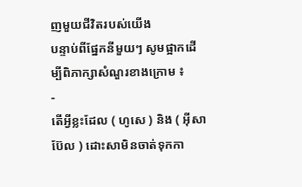ញមួយជីវិតរបស់យើង
បន្ទាប់ពីផ្នែកនីមួយៗ សូមផ្អាកដើម្បីពិភាក្សាសំណួរខាងក្រោម ៖
-
តើអ្វីខ្លះដែល ( ហូសេ ) និង ( អ៊ីសាប៊ែល ) ដោះសាមិនចាត់ទុកកា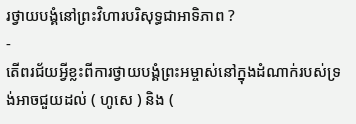រថ្វាយបង្គំនៅព្រះវិហារបរិសុទ្ធជាអាទិភាព ?
-
តើពរជ័យអ្វីខ្លះពីការថ្វាយបង្គំព្រះអម្ចាស់នៅក្នុងដំណាក់របស់ទ្រង់អាចជួយដល់ ( ហូសេ ) និង (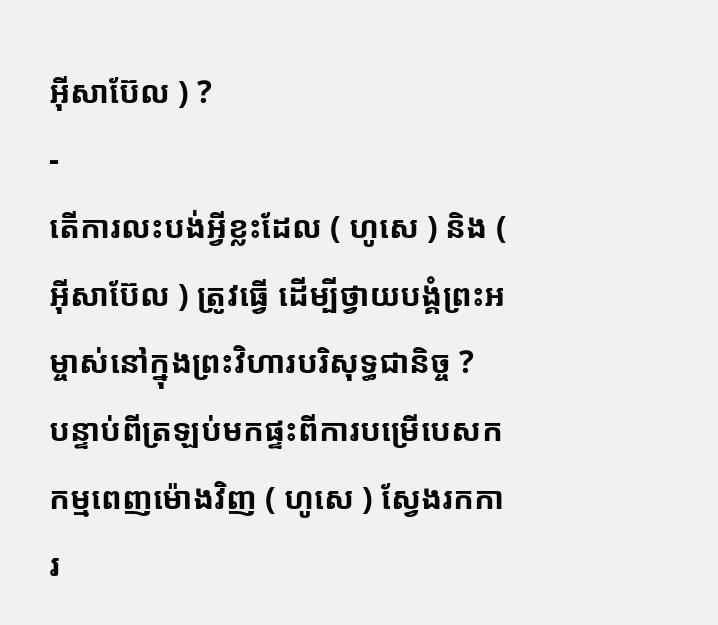អ៊ីសាប៊ែល ) ?
-
តើការលះបង់អ្វីខ្លះដែល ( ហូសេ ) និង ( អ៊ីសាប៊ែល ) ត្រូវធ្វើ ដើម្បីថ្វាយបង្គំព្រះអម្ចាស់នៅក្នុងព្រះវិហារបរិសុទ្ធជានិច្ច ?
បន្ទាប់ពីត្រឡប់មកផ្ទះពីការបម្រើបេសកកម្មពេញម៉ោងវិញ ( ហូសេ ) ស្វែងរកការ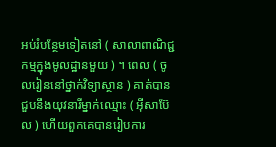អប់រំបន្ថែមទៀតនៅ ( សាលាពាណិជ្ជកម្មក្នុងមូលដ្ឋានមួយ ) ។ ពេល ( ចូលរៀននៅថ្នាក់វិទ្យាស្ថាន ) គាត់បានជួបនឹងយុវនារីម្នាក់ឈ្មោះ ( អ៊ីសាប៊ែល ) ហើយពួកគេបានរៀបការ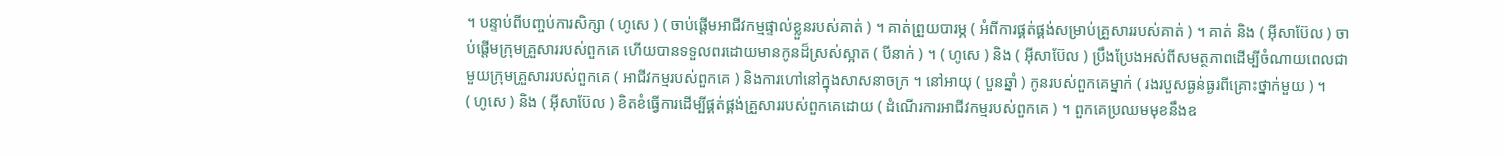។ បន្ទាប់ពីបញ្ចប់ការសិក្សា ( ហូសេ ) ( ចាប់ផ្តើមអាជីវកម្មផ្ទាល់ខ្លួនរបស់គាត់ ) ។ គាត់ព្រួយបារម្ភ ( អំពីការផ្គត់ផ្គង់សម្រាប់គ្រួសាររបស់គាត់ ) ។ គាត់ និង ( អ៊ីសាប៊ែល ) ចាប់ផ្តើមក្រុមគ្រួសាររបស់ពួកគេ ហើយបានទទួលពរដោយមានកូនដ៏ស្រស់ស្អាត ( បីនាក់ ) ។ ( ហូសេ ) និង ( អ៊ីសាប៊ែល ) ប្រឹងប្រែងអស់ពីសមត្ថភាពដើម្បីចំណាយពេលជាមួយក្រុមគ្រួសាររបស់ពួកគេ ( អាជីវកម្មរបស់ពួកគេ ) និងការហៅនៅក្នុងសាសនាចក្រ ។ នៅអាយុ ( បួនឆ្នាំ ) កូនរបស់ពួកគេម្នាក់ ( រងរបួសធ្ងន់ធ្ងរពីគ្រោះថ្នាក់មួយ ) ។
( ហូសេ ) និង ( អ៊ីសាប៊ែល ) ខិតខំធ្វើការដើម្បីផ្គត់ផ្គង់គ្រួសាររបស់ពួកគេដោយ ( ដំណើរការអាជីវកម្មរបស់ពួកគេ ) ។ ពួកគេប្រឈមមុខនឹងឧ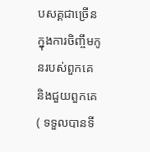បសគ្គជាច្រើនក្នុងការចិញ្ចឹមកូនរបស់ពួកគេ និងជួយពួកគេ ( ទទួលបានទី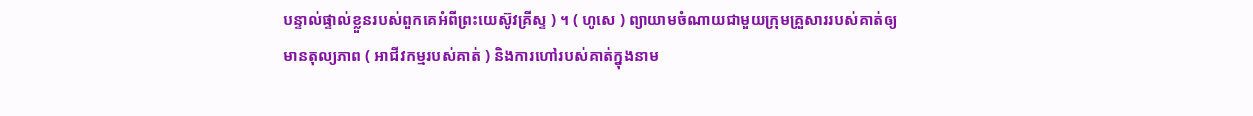បន្ទាល់ផ្ទាល់ខ្លួនរបស់ពួកគេអំពីព្រះយេស៊ូវគ្រីស្ទ ) ។ ( ហូសេ ) ព្យាយាមចំណាយជាមួយក្រុមគ្រួសាររបស់គាត់ឲ្យមានតុល្យភាព ( អាជីវកម្មរបស់គាត់ ) និងការហៅរបស់គាត់ក្នុងនាម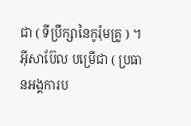ជា ( ទីប្រឹក្សានៃកូរ៉ុមគ្រូ ) ។ អ៊ីសាប៊ែល បម្រើជា ( ប្រធានអង្គការប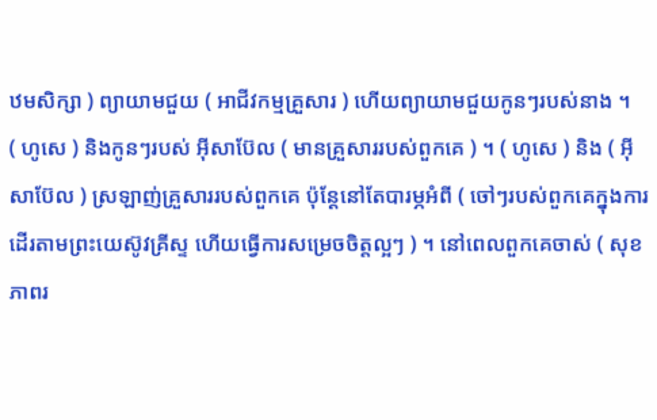ឋមសិក្សា ) ព្យាយាមជួយ ( អាជីវកម្មគ្រួសារ ) ហើយព្យាយាមជួយកូនៗរបស់នាង ។
( ហូសេ ) និងកូនៗរបស់ អ៊ីសាប៊ែល ( មានគ្រួសាររបស់ពួកគេ ) ។ ( ហូសេ ) និង ( អ៊ីសាប៊ែល ) ស្រឡាញ់គ្រួសាររបស់ពួកគេ ប៉ុន្តែនៅតែបារម្ភអំពី ( ចៅៗរបស់ពួកគេក្នុងការដើរតាមព្រះយេស៊ូវគ្រីស្ទ ហើយធ្វើការសម្រេចចិត្តល្អៗ ) ។ នៅពេលពួកគេចាស់ ( សុខភាពរ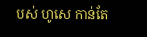បស់ ហូសេ កាន់តែ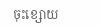ចុះខ្សោយ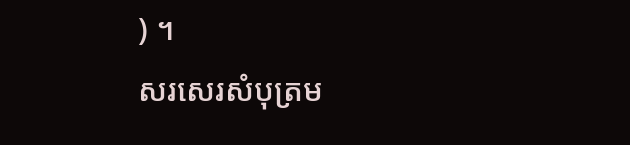) ។
សរសេរសំបុត្រម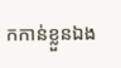កកាន់ខ្លួនឯង